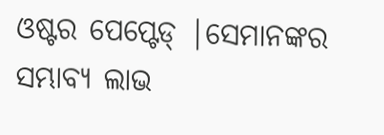ଓଷ୍ଟର ପେପ୍ଟେଡ୍ |ସେମାନଙ୍କର ସମ୍ଭାବ୍ୟ ଲାଭ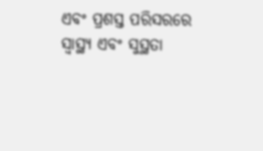ଏବଂ ପ୍ରଶସ୍ତ ପରିସରରେ ସ୍ୱାସ୍ଥ୍ୟ ଏବଂ ସୁସ୍ଥତା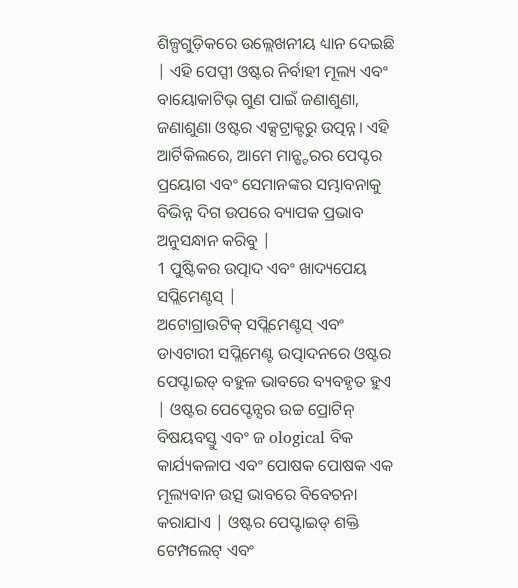ଶିଳ୍ପଗୁଡ଼ିକରେ ଉଲ୍ଲେଖନୀୟ ଧ୍ୟାନ ଦେଇଛି | ଏହି ପେପ୍ସୀ ଓଷ୍ଟର ନିର୍ବାହୀ ମୂଲ୍ୟ ଏବଂ ବାୟୋକାଟିଭ୍ ଗୁଣ ପାଇଁ ଜଣାଶୁଣା, ଜଣାଶୁଣା ଓଷ୍ଟର ଏକ୍ସଟ୍ରାକ୍ଟରୁ ଉତ୍ପନ୍ନ। ଏହି ଆର୍ଟିକିଲରେ, ଆମେ ମାନ୍ଷ୍ଟରର ପେପ୍ଟର ପ୍ରୟୋଗ ଏବଂ ସେମାନଙ୍କର ସମ୍ଭାବନାକୁ ବିଭିନ୍ନ ଦିଗ ଉପରେ ବ୍ୟାପକ ପ୍ରଭାବ ଅନୁସନ୍ଧାନ କରିବୁ |
1 ପୁଷ୍ଟିକର ଉତ୍ପାଦ ଏବଂ ଖାଦ୍ୟପେୟ ସପ୍ଲିମେଣ୍ଟସ୍ |
ଅଟୋଗ୍ରାଉଟିକ୍ ସପ୍ଲିମେଣ୍ଟସ୍ ଏବଂ ଡାଏଟାରୀ ସପ୍ଲିମେଣ୍ଟ ଉତ୍ପାଦନରେ ଓଷ୍ଟର ପେପ୍ଟାଇଡ୍ ବହୁଳ ଭାବରେ ବ୍ୟବହୃତ ହୁଏ | ଓଷ୍ଟର ପେପ୍ଟେନ୍ସର ଉଚ୍ଚ ପ୍ରୋଟିନ୍ ବିଷୟବସ୍ତୁ ଏବଂ ଜ ological ବିକ କାର୍ଯ୍ୟକଳାପ ଏବଂ ପୋଷକ ପୋଷକ ଏକ ମୂଲ୍ୟବାନ ଉତ୍ସ ଭାବରେ ବିବେଚନା କରାଯାଏ | ଓଷ୍ଟର ପେପ୍ଟାଇଡ୍ ଶକ୍ତି ଟେମ୍ପଲେଟ୍ ଏବଂ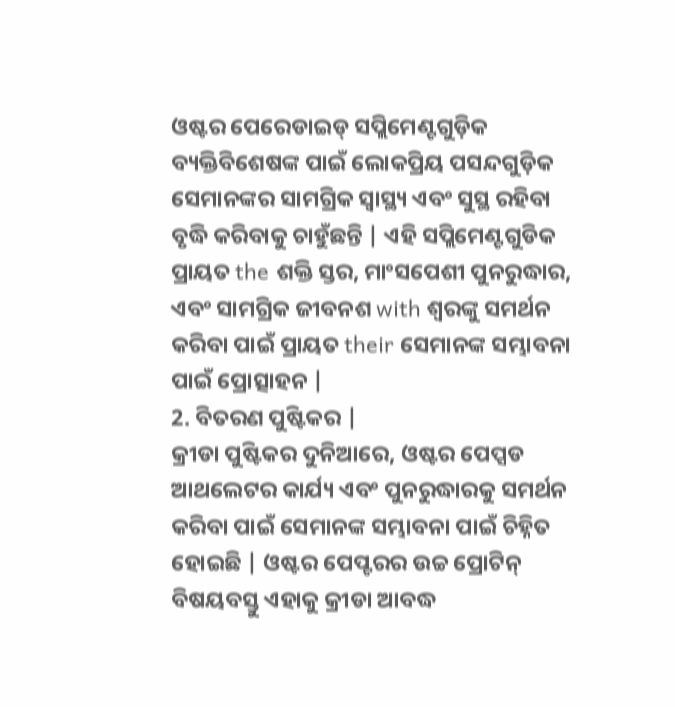ଓଷ୍ଟର ପେରେଡାଇଡ୍ ସପ୍ଲିମେଣ୍ଟଗୁଡ଼ିକ ବ୍ୟକ୍ତିବିଶେଷଙ୍କ ପାଇଁ ଲୋକପ୍ରିୟ ପସନ୍ଦଗୁଡ଼ିକ ସେମାନଙ୍କର ସାମଗ୍ରିକ ସ୍ୱାସ୍ଥ୍ୟ ଏବଂ ସୁସ୍ଥ ରହିବା ବୃଦ୍ଧି କରିବାକୁ ଚାହୁଁଛନ୍ତି | ଏହି ସପ୍ଲିମେଣ୍ଟଗୁଡିକ ପ୍ରାୟତ the ଶକ୍ତି ସ୍ତର, ମାଂସପେଶୀ ପୁନରୁଦ୍ଧାର, ଏବଂ ସାମଗ୍ରିକ ଜୀବନଶ with ଶ୍ୱରଙ୍କୁ ସମର୍ଥନ କରିବା ପାଇଁ ପ୍ରାୟତ their ସେମାନଙ୍କ ସମ୍ଭାବନା ପାଇଁ ପ୍ରୋତ୍ସାହନ |
2. ବିତରଣ ପୁଷ୍ଟିକର |
କ୍ରୀଡା ପୁଷ୍ଟିକର ଦୁନିଆରେ, ଓଷ୍ଟର ପେପ୍ସଡ ଆଥଲେଟର କାର୍ଯ୍ୟ ଏବଂ ପୁନରୁଦ୍ଧାରକୁ ସମର୍ଥନ କରିବା ପାଇଁ ସେମାନଙ୍କ ସମ୍ଭାବନା ପାଇଁ ଚିହ୍ନିତ ହୋଇଛି | ଓଷ୍ଟର ପେପ୍ଟରର ଉଚ୍ଚ ପ୍ରୋଟିନ୍ ବିଷୟବସ୍ତୁ ଏହାକୁ କ୍ରୀଡା ଆବଦ୍ଧ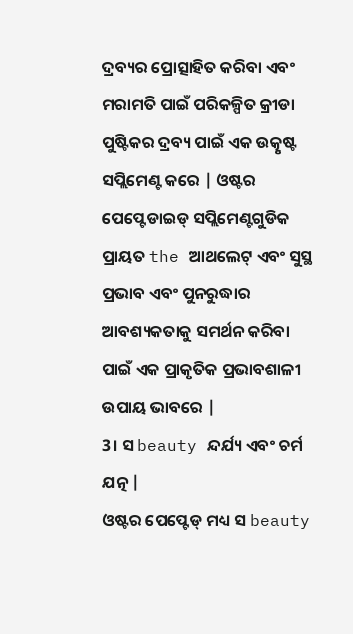ଦ୍ରବ୍ୟର ପ୍ରୋତ୍ସାହିତ କରିବା ଏବଂ ମରାମତି ପାଇଁ ପରିକଳ୍ପିତ କ୍ରୀଡା ପୁଷ୍ଟିକର ଦ୍ରବ୍ୟ ପାଇଁ ଏକ ଉତ୍କୃଷ୍ଟ ସପ୍ଲିମେଣ୍ଟ କରେ | ଓଷ୍ଟର ପେପ୍ଟେଡାଇଡ୍ ସପ୍ଲିମେଣ୍ଟଗୁଡିକ ପ୍ରାୟତ the ଆଥଲେଟ୍ ଏବଂ ସୁସ୍ଥ ପ୍ରଭାବ ଏବଂ ପୁନରୁଦ୍ଧାର ଆବଶ୍ୟକତାକୁ ସମର୍ଥନ କରିବା ପାଇଁ ଏକ ପ୍ରାକୃତିକ ପ୍ରଭାବଶାଳୀ ଉପାୟ ଭାବରେ |
3। ସ beauty ନ୍ଦର୍ଯ୍ୟ ଏବଂ ଚର୍ମ ଯତ୍ନ |
ଓଷ୍ଟର ପେପ୍ଟେଡ୍ ମଧ୍ୟ ସ beauty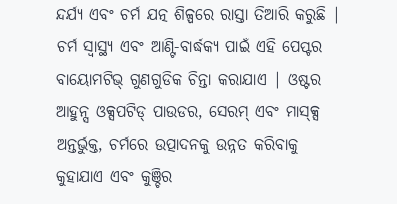ନ୍ଦର୍ଯ୍ୟ ଏବଂ ଚର୍ମ ଯତ୍ନ ଶିଳ୍ପରେ ରାସ୍ତା ତିଆରି କରୁଛି | ଚର୍ମ ସ୍ୱାସ୍ଥ୍ୟ ଏବଂ ଆଣ୍ଟି-ବାର୍ଦ୍ଧକ୍ୟ ପାଇଁ ଏହି ପେପ୍ଟର ବାୟୋମଟିଭ୍ ଗୁଣଗୁଡିକ ଚିନ୍ତା କରାଯାଏ | ଓଷ୍ଟର ଆହୁନ୍ସ ଓକ୍ସପଟିଡ୍ ପାଉଡର, ସେରମ୍ ଏବଂ ମାସ୍କ୍ସ ଅନ୍ତର୍ଭୁକ୍ତ, ଚର୍ମରେ ଉତ୍ପାଦନକୁ ଉନ୍ନତ କରିବାକୁ କୁହାଯାଏ ଏବଂ କୁଞ୍ଚିର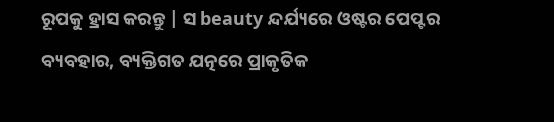ରୂପକୁ ହ୍ରାସ କରନ୍ତୁ | ସ beauty ନ୍ଦର୍ଯ୍ୟରେ ଓଷ୍ଟର ପେପ୍ଟର ବ୍ୟବହାର, ବ୍ୟକ୍ତିଗତ ଯତ୍ନରେ ପ୍ରାକୃତିକ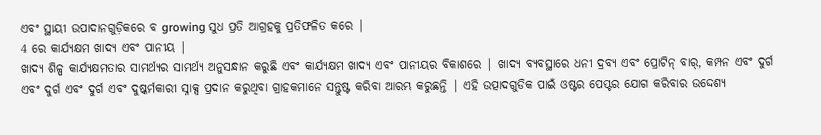ଏବଂ ସ୍ଥାୟୀ ଉପାଦାନଗୁଡ଼ିକରେ ବ growing ସୁଧ ପ୍ରତି ଆଗ୍ରହକୁ ପ୍ରତିଫଳିତ କରେ |
4 ରେ କାର୍ଯ୍ୟକ୍ଷମ ଖାଦ୍ୟ ଏବଂ ପାନୀୟ |
ଖାଦ୍ୟ ଶିଳ୍ପ କାର୍ଯ୍ୟକ୍ଷମତାର ସାମର୍ଥ୍ୟର ସାମର୍ଥ୍ୟ ଅନୁସନ୍ଧାନ କରୁଛି ଏବଂ କାର୍ଯ୍ୟକ୍ଷମ ଖାଦ୍ୟ ଏବଂ ପାନୀୟର ବିକାଶରେ | ଖାଦ୍ୟ ବ୍ୟବସ୍ଥାରେ ଧନୀ ଦ୍ରବ୍ୟ ଏବଂ ପ୍ରୋଟିନ୍ ବାର୍, କମ୍ପନ ଏବଂ ଦୁର୍ଗ ଏବଂ ଦୁର୍ଗ ଏବଂ ଦୁର୍ଗ ଏବଂ ଦୁଷ୍କର୍ମକାରୀ ସ୍ନାକ୍ସ ପ୍ରଦାନ କରୁଥିବା ଗ୍ରାହକମାନେ ସନ୍ତୁଷ୍ଟ କରିବା ଆରମ୍ଭ କରୁଛନ୍ତି | ଏହି ଉତ୍ପାଦଗୁଡିକ ପାଇଁ ଓଷ୍ଟର ପେପ୍ଟର ଯୋଗ କରିବାର ଉଦ୍ଦେଶ୍ୟ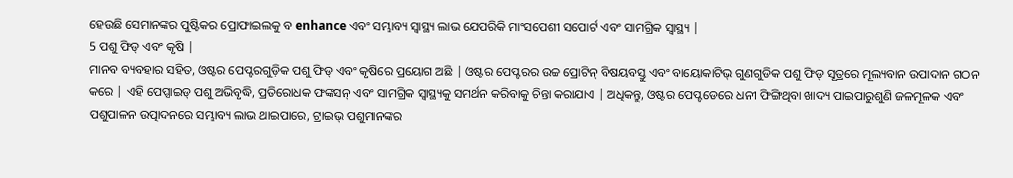ହେଉଛି ସେମାନଙ୍କର ପୁଷ୍ଟିକର ପ୍ରୋଫାଇଲକୁ ବ enhance ଏବଂ ସମ୍ଭାବ୍ୟ ସ୍ୱାସ୍ଥ୍ୟ ଲାଭ ଯେପରିକି ମାଂସପେଶୀ ସପୋର୍ଟ ଏବଂ ସାମଗ୍ରିକ ସ୍ୱାସ୍ଥ୍ୟ |
5 ପଶୁ ଫିଡ୍ ଏବଂ କୃଷି |
ମାନବ ବ୍ୟବହାର ସହିତ, ଓଷ୍ଟର ପେପ୍ଟରଗୁଡ଼ିକ ପଶୁ ଫିଡ୍ ଏବଂ କୃଷିରେ ପ୍ରୟୋଗ ଅଛି | ଓଷ୍ଟର ପେପ୍ଟରର ଉଚ୍ଚ ପ୍ରୋଟିନ୍ ବିଷୟବସ୍ତୁ ଏବଂ ବାୟୋକାଟିଭ୍ ଗୁଣଗୁଡିକ ପଶୁ ଫିଡ୍ ସୂତ୍ରରେ ମୂଲ୍ୟବାନ ଉପାଦାନ ଗଠନ କରେ | ଏହି ପେପ୍ସାଇଡ୍ ପଶୁ ଅଭିବୃଦ୍ଧି, ପ୍ରତିରୋଧକ ଫଙ୍କସନ୍ ଏବଂ ସାମଗ୍ରିକ ସ୍ୱାସ୍ଥ୍ୟକୁ ସମର୍ଥନ କରିବାକୁ ଚିନ୍ତା କରାଯାଏ | ଅଧିକନ୍ତୁ, ଓଷ୍ଟର ପେପ୍ଟଡେରେ ଧନୀ ଫିଙ୍ଗିଥିବା ଖାଦ୍ୟ ପାଇପାରୁଶୁଣି ଜଳମୂଳକ ଏବଂ ପଶୁପାଳନ ଉତ୍ପାଦନରେ ସମ୍ଭାବ୍ୟ ଲାଭ ଥାଇପାରେ, ଟ୍ରାଇଭ୍ ପଶୁମାନଙ୍କର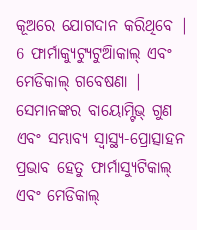କୂଅରେ ଯୋଗଦାନ କରିଥିବେ |
6 ଫାର୍ମାକ୍ୟୁଟ୍ୟୁଟୁଆିକାଲ୍ ଏବଂ ମେଡିକାଲ୍ ଗବେଷଣା |
ସେମାନଙ୍କର ବାୟୋମ୍ଟିଭ୍ ଗୁଣ ଏବଂ ସମ୍ଭାବ୍ୟ ସ୍ୱାସ୍ଥ୍ୟ-ପ୍ରୋତ୍ସାହନ ପ୍ରଭାବ ହେତୁ ଫାର୍ମାସ୍ୟୁଟିକାଲ୍ ଏବଂ ମେଡିକାଲ୍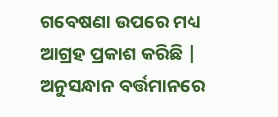ଗବେଷଣା ଉପରେ ମଧ୍ୟ ଆଗ୍ରହ ପ୍ରକାଶ କରିଛି | ଅନୁସନ୍ଧାନ ବର୍ତ୍ତମାନରେ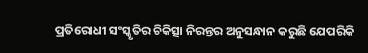ପ୍ରତିରୋଧୀ ସଂସ୍କୃତିର ଚିକିତ୍ସା ନିରନ୍ତର ଅନୁସନ୍ଧାନ କରୁଛି ଯେପରିକି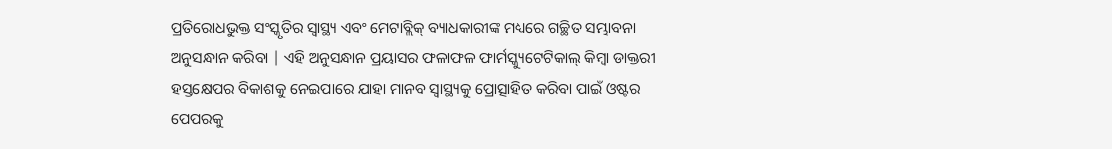ପ୍ରତିରୋଧଭୁକ୍ତ ସଂସ୍କୃତିର ସ୍ୱାସ୍ଥ୍ୟ ଏବଂ ମେଟାବ୍ଲିକ୍ ବ୍ୟାଧକାରୀଙ୍କ ମଧ୍ୟରେ ଗଚ୍ଛିତ ସମ୍ଭାବନା ଅନୁସନ୍ଧାନ କରିବା | ଏହି ଅନୁସନ୍ଧାନ ପ୍ରୟାସର ଫଳାଫଳ ଫାର୍ମସ୍କ୍ୟୁଟେଟିକାଲ୍ କିମ୍ବା ଡାକ୍ତରୀ ହସ୍ତକ୍ଷେପର ବିକାଶକୁ ନେଇପାରେ ଯାହା ମାନବ ସ୍ୱାସ୍ଥ୍ୟକୁ ପ୍ରୋତ୍ସାହିତ କରିବା ପାଇଁ ଓଷ୍ଟର ପେପରକୁ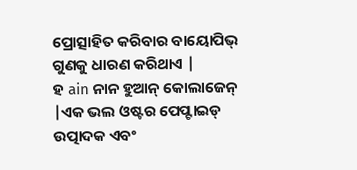ପ୍ରୋତ୍ସାହିତ କରିବାର ବାୟୋପିଭ୍ ଗୁଣକୁ ଧାରଣ କରିଥାଏ |
ହ ain ନାନ ହୁଆନ୍ କୋଲାଜେନ୍ |ଏକ ଭଲ ଓଷ୍ଟର ପେପ୍ଟାଇଡ୍ ଉତ୍ପାଦକ ଏବଂ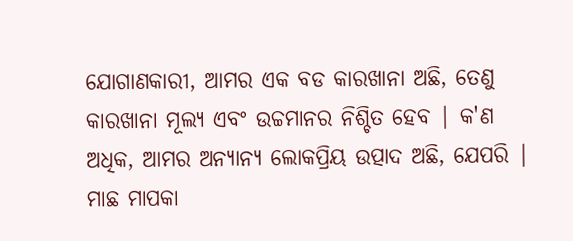ଯୋଗାଣକାରୀ, ଆମର ଏକ ବଡ କାରଖାନା ଅଛି, ତେଣୁ କାରଖାନା ମୂଲ୍ୟ ଏବଂ ଉଚ୍ଚମାନର ନିଶ୍ଚିତ ହେବ | କ'ଣ ଅଧିକ, ଆମର ଅନ୍ୟାନ୍ୟ ଲୋକପ୍ରିୟ ଉତ୍ପାଦ ଅଛି, ଯେପରି |
ମାଛ ମାପକା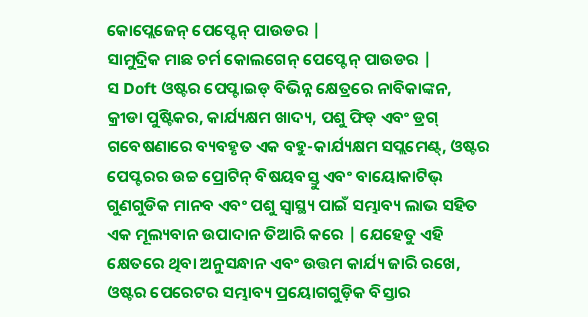କୋପ୍ଲେଜେନ୍ ପେପ୍ଟେନ୍ ପାଉଡର |
ସାମୁଦ୍ରିକ ମାଛ ଚର୍ମ କୋଲଗେନ୍ ପେପ୍ଟେନ୍ ପାଉଡର |
ସ Doft ଓଷ୍ଟର ପେପ୍ଟାଇଡ୍ ବିଭିନ୍ନ କ୍ଷେତ୍ରରେ ନାବିକାଙ୍କନ, କ୍ରୀଡା ପୁଷ୍ଟିକର, କାର୍ଯ୍ୟକ୍ଷମ ଖାଦ୍ୟ, ପଶୁ ଫିଡ୍ ଏବଂ ଡ୍ରଗ୍ ଗବେଷଣାରେ ବ୍ୟବହୃତ ଏକ ବହୁ-କାର୍ଯ୍ୟକ୍ଷମ ସପ୍ଲମେଣ୍ଟ୍, ଓଷ୍ଟର ପେପ୍ଟରର ଉଚ୍ଚ ପ୍ରୋଟିନ୍ ବିଷୟବସ୍ତୁ ଏବଂ ବାୟୋକାଟିଭ୍ ଗୁଣଗୁଡିକ ମାନବ ଏବଂ ପଶୁ ସ୍ୱାସ୍ଥ୍ୟ ପାଇଁ ସମ୍ଭାବ୍ୟ ଲାଭ ସହିତ ଏକ ମୂଲ୍ୟବାନ ଉପାଦାନ ତିଆରି କରେ | ଯେହେତୁ ଏହି କ୍ଷେତରେ ଥିବା ଅନୁସନ୍ଧାନ ଏବଂ ଉତ୍ତମ କାର୍ଯ୍ୟ ଜାରି ରଖେ, ଓଷ୍ଟର ପେରେଟର ସମ୍ଭାବ୍ୟ ପ୍ରୟୋଗଗୁଡ଼ିକ ବିସ୍ତାର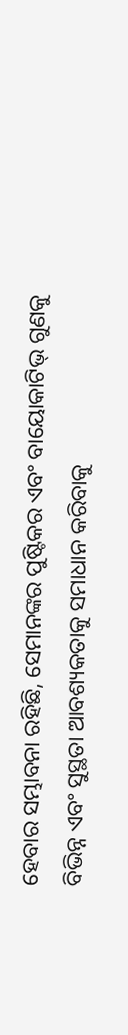ହେବାର ସମ୍ଭାବନା ରହିଛି, ସେମାନଙ୍କର ପୁଷ୍ଟିକର ଏବଂ ବାୟୋକାଟିଭ୍ ଗୁଣକୁ ବିଭିନ୍ନ ଏବଂ ସୁସ୍ଥତା ଆବଶ୍ୟକତାକୁ ସମାଧାନ କରିବାକୁ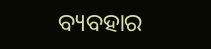ବ୍ୟବହାର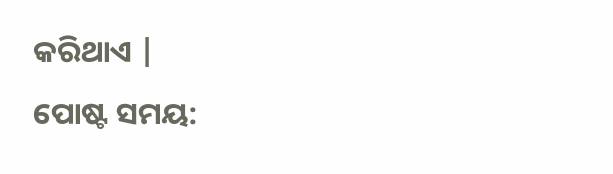କରିଥାଏ |
ପୋଷ୍ଟ ସମୟ: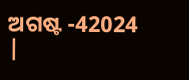ଅଗଷ୍ଟ -42024 |